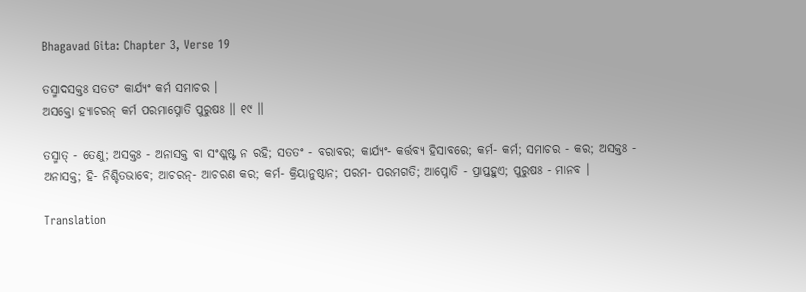Bhagavad Gita: Chapter 3, Verse 19

ତସ୍ମାଦସକ୍ତଃ ସତତଂ କାର୍ଯ୍ୟଂ କର୍ମ ସମାଚର ।
ଅସକ୍ତୋ ହ୍ୟାଚରନ୍ କର୍ମ ପରମାପ୍ନୋତି ପୁରୁଷଃ ।। ୧୯ ।।

ତସ୍ମାତ୍ - ତେଣୁ; ଅସକ୍ତଃ - ଅନାସକ୍ତ ବା ସଂଶ୍ଲଷ୍ଟ ନ ରହି; ସତତଂ - ବରାବର; କାର୍ଯ୍ୟଂ- କର୍ତ୍ତବ୍ୟ ହିସାବରେ; କର୍ମ- କର୍ମ; ସମାଚର - କର; ଅସକ୍ତଃ - ଅନାସକ୍ତ; ହି- ନିଶ୍ଚିତଭାବେ; ଆଚରନ୍‌- ଆଚରଣ କର; କର୍ମ- କ୍ରିୟାନୁଷ୍ଠାନ; ପରମ- ପରମଗତି; ଆପ୍ନୋତି - ପ୍ରାପ୍ତହୁଏ; ପୁରୁଷଃ - ମାନବ ।

Translation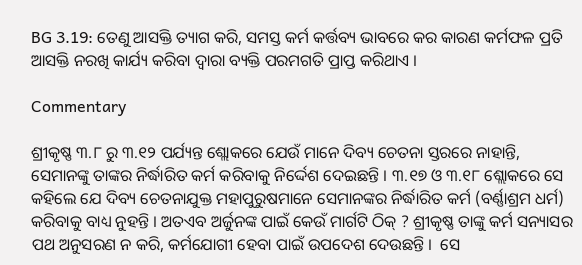BG 3.19: ତେଣୁ ଆସକ୍ତି ତ୍ୟାଗ କରି, ସମସ୍ତ କର୍ମ କର୍ତ୍ତବ୍ୟ ଭାବରେ କର କାରଣ କର୍ମଫଳ ପ୍ରତି ଆସକ୍ତି ନରଖି କାର୍ଯ୍ୟ କରିବା ଦ୍ୱାରା ବ୍ୟକ୍ତି ପରମଗତି ପ୍ରାପ୍ତ କରିଥାଏ ।

Commentary

ଶ୍ରୀକୃଷ୍ଣ ୩.୮ ରୁ ୩.୧୨ ପର୍ଯ୍ୟନ୍ତ ଶ୍ଲୋକରେ ଯେଉଁ ମାନେ ଦିବ୍ୟ ଚେତନା ସ୍ତରରେ ନାହାନ୍ତି, ସେମାନଙ୍କୁ ତାଙ୍କର ନିର୍ଦ୍ଧାରିତ କର୍ମ କରିବାକୁ ନିର୍ଦ୍ଦେଶ ଦେଇଛନ୍ତି । ୩.୧୭ ଓ ୩.୧୮ ଶ୍ଲୋକରେ ସେ କହିଲେ ଯେ ଦିବ୍ୟ ଚେତନାଯୁକ୍ତ ମହାପୁରୁଷମାନେ ସେମାନଙ୍କର ନିର୍ଦ୍ଧାରିତ କର୍ମ (ବର୍ଣ୍ଣାଶ୍ରମ ଧର୍ମ)  କରିବାକୁ ବାଧ୍ୟ ନୁହନ୍ତି । ଅତଏବ ଅର୍ଜୁନଙ୍କ ପାଇଁ କେଉଁ ମାର୍ଗଟି ଠିକ୍ ? ଶ୍ରୀକୃଷ୍ଣ ତାଙ୍କୁ କର୍ମ ସନ୍ୟାସର ପଥ ଅନୁସରଣ ନ କରି, କର୍ମଯୋଗୀ ହେବା ପାଇଁ ଉପଦେଶ ଦେଉଛନ୍ତି ।  ସେ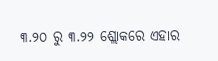୩.୨୦ ରୁ ୩.୨୨ ଶ୍ଲୋକରେ ଏହାର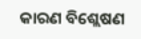କାରଣ ବିଶ୍ଲେଷଣ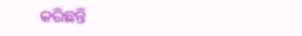କରିଛନ୍ତି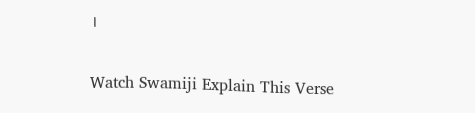।

Watch Swamiji Explain This Verse